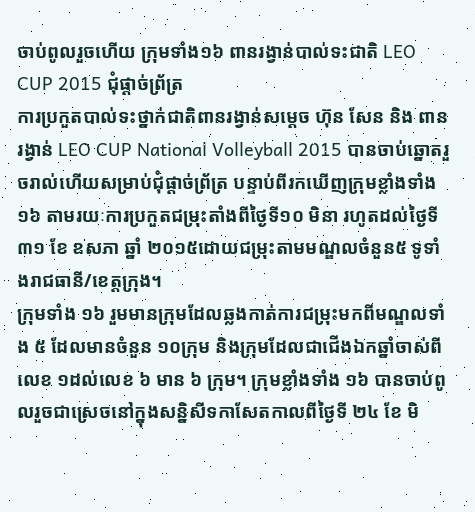ចាប់ពូលរួចហើយ ក្រុមទាំង១៦ ពានរង្វាន់បាល់ទះជាតិ LEO CUP 2015 ជុំផ្តាច់ព្រ័ត្រ
ការប្រកួតបាល់ទះថ្នាក់ជាតិពានរង្វាន់សម្តេច ហ៊ុន សែន និង ពានរង្វាន់ LEO CUP National Volleyball 2015 បានចាប់ឆ្នោតរួចរាល់ហើយសម្រាប់ជុំផ្តាច់ព្រ័ត្រ បន្ទាប់ពីរកឃើញក្រុមខ្លាំងទាំង ១៦ តាមរយៈការប្រកួតជម្រុះតាំងពីថ្ងៃទី១០ មិនា រហូតដល់ថ្ងៃទី ៣១ ខែ ឧសភា ឆ្នាំ ២០១៥ដោយជម្រុះតាមមណ្ឌលចំនួន៥ ទូទាំងរាជធានី/ខេត្តក្រុង។
ក្រុមទាំង ១៦ រួមមានក្រុមដែលឆ្លងកាត់ការជម្រុះមកពីមណ្ឌលទាំង ៥ ដែលមានចំនួន ១០ក្រុម និងក្រុមដែលជាជើងឯកឆ្នាំចាស់ពីលេខ ១ដល់លេខ ៦ មាន ៦ ក្រុម។ ក្រុមខ្លាំងទាំង ១៦ បានចាប់ពូលរួចជាស្រេចនៅក្នុងសន្និសីទកាសែតកាលពីថ្ងៃទី ២៤ ខែ មិ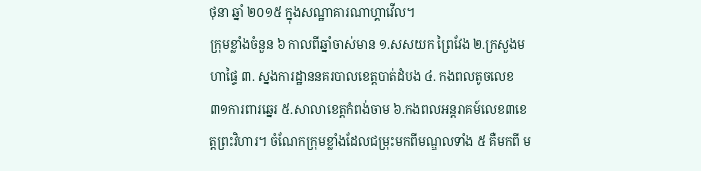ថុនា ឆ្នាំ ២០១៥ ក្នុងសណ្ឋាគារណាហ្គាវើល។
ក្រុមខ្លាំងចំនួន ៦ កាលពីឆ្នាំចាស់មាន ១.សសយក ព្រៃវែង ២.ក្រសួងមហាផ្ទៃ ៣. ស្នងការដ្ឋាននគរបាលខេត្តបាត់ដំបង ៤. កងពលតូចលេខ៣១ការពារឆ្នេរ ៥.សាលាខេត្តកំពង់ចាម ៦.កងពលអន្តរាគម៍លេខ៣ខេត្តព្រះវិហារ។ ចំណែកក្រុមខ្លាំងដែលជម្រុះមកពីមណ្ឌលទាំង ៥ គឺមកពី ម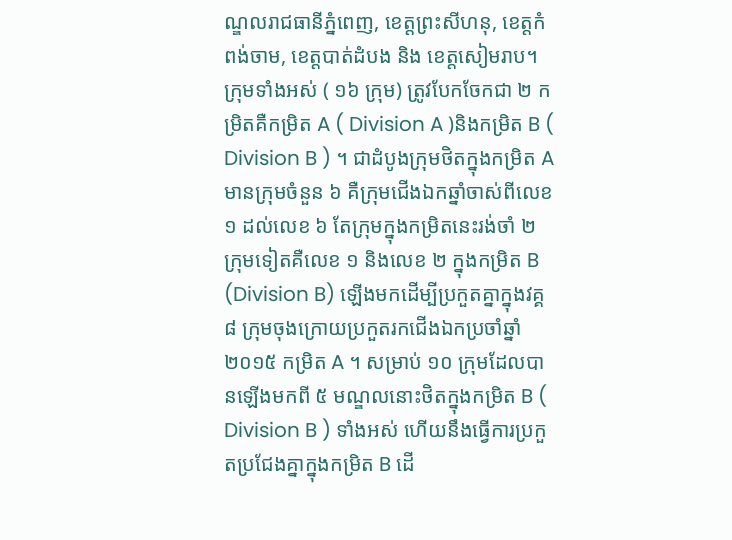ណ្ឌលរាជធានីភ្នំពេញ, ខេត្តព្រះសីហនុ, ខេត្តកំពង់ចាម, ខេត្តបាត់ដំបង និង ខេត្តសៀមរាប។
ក្រុមទាំងអស់ ( ១៦ ក្រុម) ត្រូវបែកចែកជា ២ កម្រិតគឺកម្រិត A ( Division A )និងកម្រិត B ( Division B ) ។ ជាដំបូងក្រុមថិតក្នុងកម្រិត A មានក្រុមចំនួន ៦ គឺក្រុមជើងឯកឆ្នាំចាស់ពីលេខ ១ ដល់លេខ ៦ តែក្រុមក្នុងកម្រិតនេះរង់ចាំ ២ ក្រុមទៀតគឺលេខ ១ និងលេខ ២ ក្នុងកម្រិត B (Division B) ឡើងមកដើម្បីប្រកួតគ្នាក្នុងវគ្គ ៨ ក្រុមចុងក្រោយប្រកួតរកជើងឯកប្រចាំឆ្នាំ ២០១៥ កម្រិត A ។ សម្រាប់ ១០ ក្រុមដែលបានឡើងមកពី ៥ មណ្ឌលនោះថិតក្នុងកម្រិត B ( Division B ) ទាំងអស់ ហើយនឹងធ្វើការប្រកួតប្រជែងគ្នាក្នុងកម្រិត B ដើ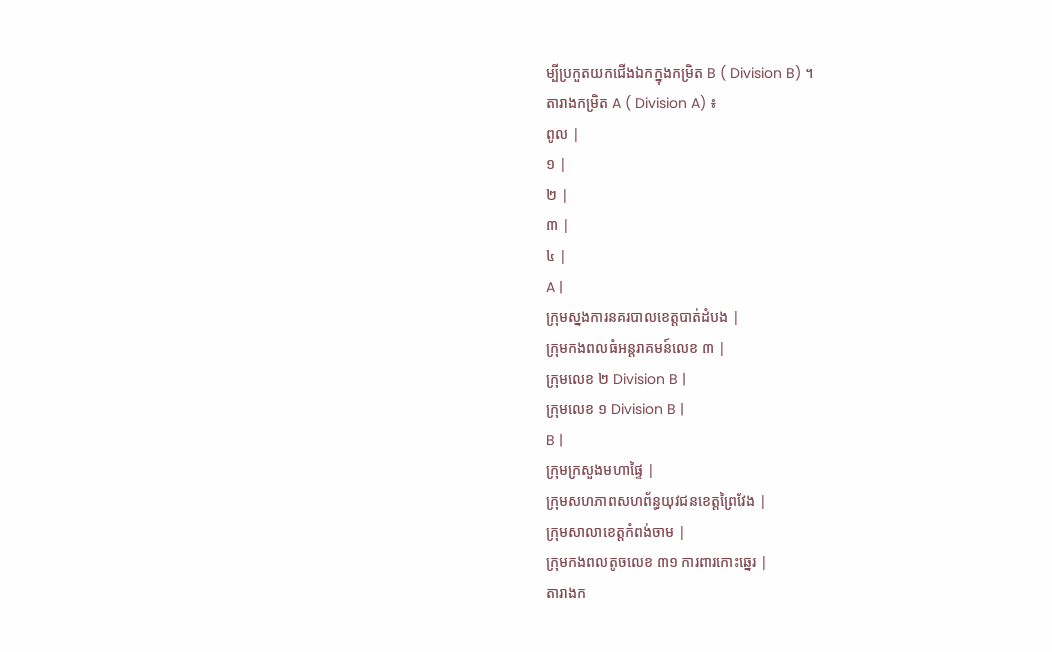ម្បីប្រកួតយកជើងឯកក្នុងកម្រិត B ( Division B) ។
តារាងកម្រិត A ( Division A) ៖
ពូល |
១ |
២ |
៣ |
៤ |
A |
ក្រុមស្នងការនគរបាលខេត្តបាត់ដំបង |
ក្រុមកងពលធំអន្តរាគមន៍លេខ ៣ |
ក្រុមលេខ ២ Division B |
ក្រុមលេខ ១ Division B |
B |
ក្រុមក្រសួងមហាផ្ទៃ |
ក្រុមសហភាពសហព័ន្ធយុវជនខេត្តព្រៃវែង |
ក្រុមសាលាខេត្តកំពង់ចាម |
ក្រុមកងពលតូចលេខ ៣១ ការពារកោះឆ្នេរ |
តារាងក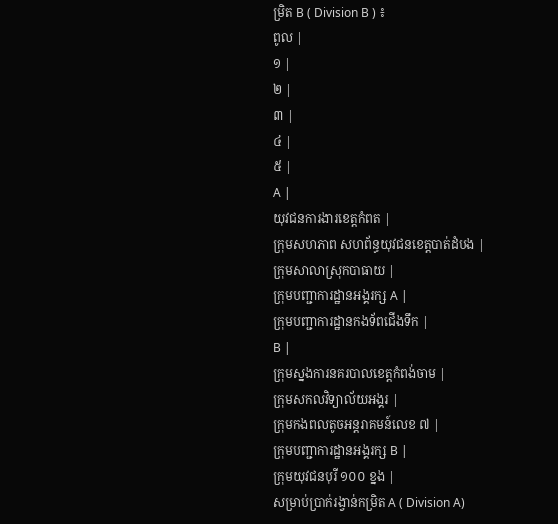ម្រិត B ( Division B ) ៖
ពូល |
១ |
២ |
៣ |
៤ |
៥ |
A |
យុវជនការងារខេត្តកំពត |
ក្រុមសហភាព សហព័ន្ធយុវជនខេត្តបាត់ដំបង |
ក្រុមសាលាស្រុកបាធាយ |
ក្រុមបញ្ជាការដ្ឋានអង្គរក្ស A |
ក្រុមបញ្ជាការដ្ឋានកងទ័ពជើងទឹក |
B |
ក្រុមស្នងការនគរបាលខេត្តកំពង់ចាម |
ក្រុមសកលវិទ្យាល័យអង្គរ |
ក្រុមកងពលតូចអន្តរាគមន៍លេខ ៧ |
ក្រុមបញ្ជាការដ្ឋានអង្គរក្ស B |
ក្រុមយុវជនបុរី ១០០ ខ្នង |
សម្រាប់ប្រាក់រង្វាន់កម្រិត A ( Division A)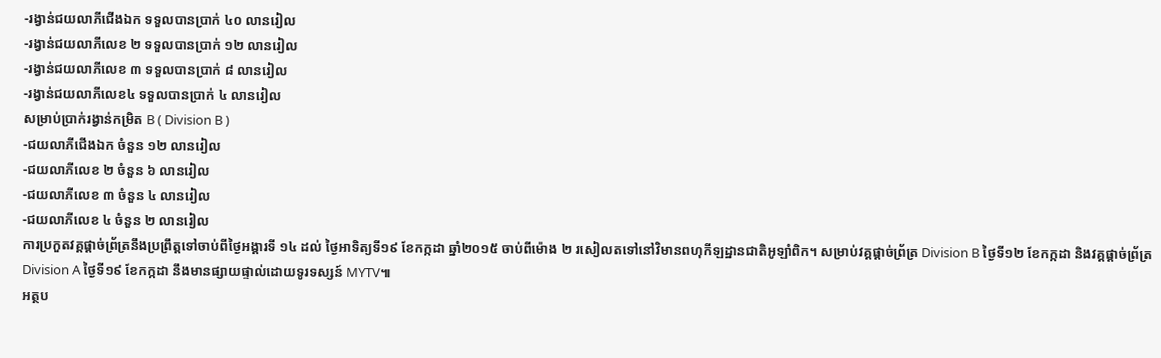-រង្វាន់ជយលាភីជើងឯក ទទួលបានប្រាក់ ៤០ លានរៀល
-រង្វាន់ជយលាភីលេខ ២ ទទួលបានប្រាក់ ១២ លានរៀល
-រង្វាន់ជយលាភីលេខ ៣ ទទួលបានប្រាក់ ៨ លានរៀល
-រង្វាន់ជយលាភីលេខ៤ ទទួលបានប្រាក់ ៤ លានរៀល
សម្រាប់ប្រាក់រង្វាន់កម្រិត B ( Division B )
-ជយលាភីជើងឯក ចំនួន ១២ លានរៀល
-ជយលាភីលេខ ២ ចំនួន ៦ លានរៀល
-ជយលាភីលេខ ៣ ចំនួន ៤ លានរៀល
-ជយលាភីលេខ ៤ ចំនួន ២ លានរៀល
ការប្រកួតវគ្គផ្ដាច់ព្រ័ត្រនឹងប្រព្រឹត្តទៅចាប់ពីថ្ងៃអង្គារទី ១៤ ដល់ ថ្ងៃអាទិត្យទី១៩ ខែកក្កដា ឆ្នាំ២០១៥ ចាប់ពីម៉ោង ២ រសៀលតទៅនៅវិមានពហុកីឡដ្ឋានជាតិអូឡាំពិក។ សម្រាប់វគ្គផ្តាច់ព្រ័ត្រ Division B ថ្ងៃទី១២ ខែកក្កដា និងវគ្គផ្តាច់ព្រ័ត្រ Division A ថ្ងៃទី១៩ ខែកក្កដា នឹងមានផ្សាយផ្ទាល់ដោយទូរទស្សន៍ MYTV៕
អត្ថប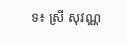ទ៖ ស្រី សុវណ្ណ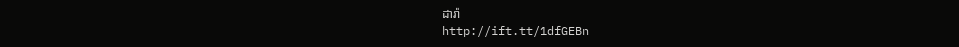ដារ៉ា
http://ift.tt/1dfGEBn